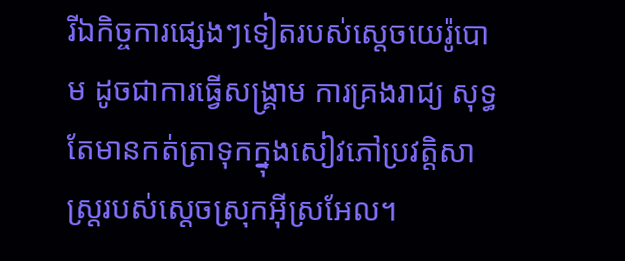រីឯកិច្ចការផ្សេងៗទៀតរបស់ស្តេចយេរ៉ូបោម ដូចជាការធ្វើសង្គ្រាម ការគ្រងរាជ្យ សុទ្ធតែមានកត់ត្រាទុកក្នុងសៀវភៅប្រវត្តិសាស្ត្ររបស់ស្តេចស្រុកអ៊ីស្រអែល។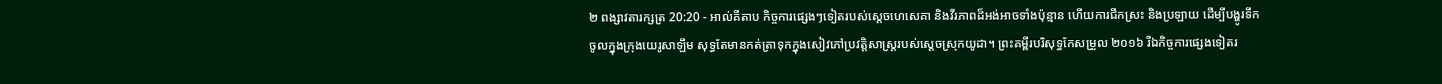២ ពង្សាវតារក្សត្រ 20:20 - អាល់គីតាប កិច្ចការផ្សេងៗទៀតរបស់ស្តេចហេសេគា និងវីរភាពដ៏អង់អាចទាំងប៉ុន្មាន ហើយការជីកស្រះ និងប្រឡាយ ដើម្បីបង្ហូរទឹកចូលក្នុងក្រុងយេរូសាឡឹម សុទ្ធតែមានកត់ត្រាទុកក្នុងសៀវភៅប្រវត្តិសាស្ត្ររបស់ស្តេចស្រុកយូដា។ ព្រះគម្ពីរបរិសុទ្ធកែសម្រួល ២០១៦ រីឯកិច្ចការផ្សេងទៀតរ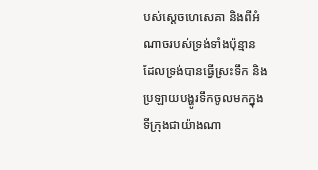បស់ស្ដេចហេសេគា និងពីអំណាចរបស់ទ្រង់ទាំងប៉ុន្មាន ដែលទ្រង់បានធ្វើស្រះទឹក និងប្រឡាយបង្ហូរទឹកចូលមកក្នុងទីក្រុងជាយ៉ាងណា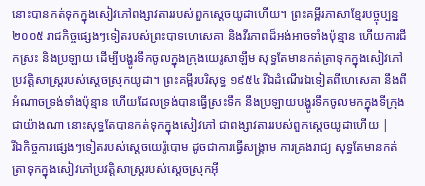នោះបានកត់ទុកក្នុងសៀវភៅពង្សាវតាររបស់ពួកស្តេចយូដាហើយ។ ព្រះគម្ពីរភាសាខ្មែរបច្ចុប្បន្ន ២០០៥ រាជកិច្ចផ្សេងៗទៀតរបស់ព្រះបាទហេសេគា និងវីរភាពដ៏អង់អាចទាំងប៉ុន្មាន ហើយការជីកស្រះ និងប្រឡាយ ដើម្បីបង្ហូរទឹកចូលក្នុងក្រុងយេរូសាឡឹម សុទ្ធតែមានកត់ត្រាទុកក្នុងសៀវភៅប្រវត្តិសាស្ត្ររបស់ស្ដេចស្រុកយូដា។ ព្រះគម្ពីរបរិសុទ្ធ ១៩៥៤ រីឯដំណើរឯទៀតពីហេសេគា នឹងពីអំណាចទ្រង់ទាំងប៉ុន្មាន ហើយដែលទ្រង់បានធ្វើស្រះទឹក នឹងប្រឡាយបង្ហូរទឹកចូលមកក្នុងទីក្រុងជាយ៉ាងណា នោះសុទ្ធតែបានកត់ទុកក្នុងសៀវភៅ ជាពង្សាវតាររបស់ពួកស្តេចយូដាហើយ |
រីឯកិច្ចការផ្សេងៗទៀតរបស់ស្តេចយេរ៉ូបោម ដូចជាការធ្វើសង្គ្រាម ការគ្រងរាជ្យ សុទ្ធតែមានកត់ត្រាទុកក្នុងសៀវភៅប្រវត្តិសាស្ត្ររបស់ស្តេចស្រុកអ៊ី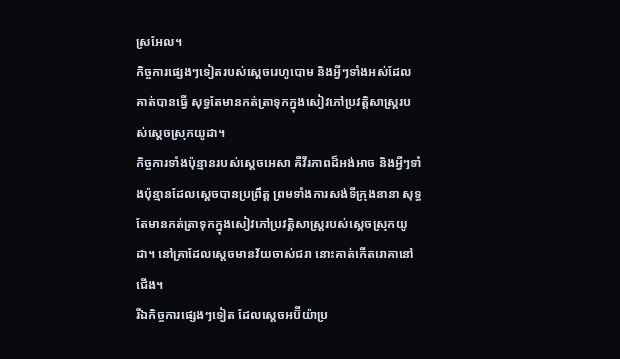ស្រអែល។
កិច្ចការផ្សេងៗទៀតរបស់ស្តេចរេហូបោម និងអ្វីៗទាំងអស់ដែលគាត់បានធ្វើ សុទ្ធតែមានកត់ត្រាទុកក្នុងសៀវភៅប្រវត្តិសាស្ត្ររបស់ស្តេចស្រុកយូដា។
កិច្ចការទាំងប៉ុន្មានរបស់ស្តេចអេសា គឺវីរភាពដ៏អង់អាច និងអ្វីៗទាំងប៉ុន្មានដែលស្តេចបានប្រព្រឹត្ត ព្រមទាំងការសង់ទីក្រុងនានា សុទ្ធតែមានកត់ត្រាទុកក្នុងសៀវភៅប្រវត្តិសាស្ត្ររបស់ស្តេចស្រុកយូដា។ នៅគ្រាដែលស្តេចមានវ័យចាស់ជរា នោះគាត់កើតរោគានៅជើង។
រីឯកិច្ចការផ្សេងៗទៀត ដែលស្តេចអប៊ីយ៉ាប្រ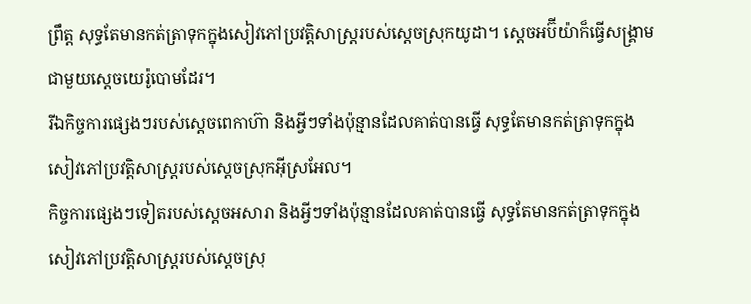ព្រឹត្ត សុទ្ធតែមានកត់ត្រាទុកក្នុងសៀវភៅប្រវត្តិសាស្ត្ររបស់ស្តេចស្រុកយូដា។ ស្តេចអប៊ីយ៉ាក៏ធ្វើសង្គ្រាមជាមួយស្តេចយេរ៉ូបោមដែរ។
រីឯកិច្ចការផ្សេងៗរបស់ស្តេចពេកាហ៊ា និងអ្វីៗទាំងប៉ុន្មានដែលគាត់បានធ្វើ សុទ្ធតែមានកត់ត្រាទុកក្នុងសៀវភៅប្រវត្តិសាស្ត្ររបស់ស្តេចស្រុកអ៊ីស្រអែល។
កិច្ចការផ្សេងៗទៀតរបស់ស្តេចអសារា និងអ្វីៗទាំងប៉ុន្មានដែលគាត់បានធ្វើ សុទ្ធតែមានកត់ត្រាទុកក្នុងសៀវភៅប្រវត្តិសាស្ត្ររបស់ស្តេចស្រុ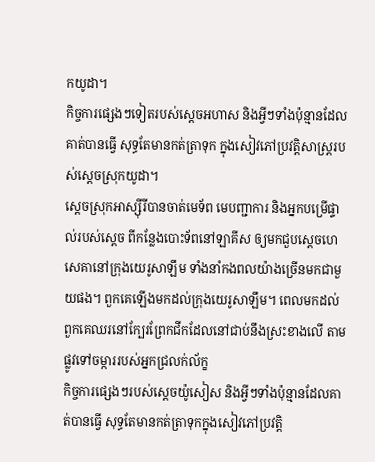កយូដា។
កិច្ចការផ្សេងៗទៀតរបស់ស្តេចអហាស និងអ្វីៗទាំងប៉ុន្មានដែលគាត់បានធ្វើ សុទ្ធតែមានកត់ត្រាទុក ក្នុងសៀវភៅប្រវត្តិសាស្ត្ររបស់ស្តេចស្រុកយូដា។
ស្តេចស្រុកអាស្ស៊ីរីបានចាត់មេទ័ព មេបញ្ជាការ និងអ្នកបម្រើផ្ទាល់របស់ស្តេច ពីកន្លែងបោះទ័ពនៅឡាគីស ឲ្យមកជួបស្តេចហេសេគានៅក្រុងយេរូសាឡឹម ទាំងនាំកងពលយ៉ាងច្រើនមកជាមួយផង។ ពួកគេឡើងមកដល់ក្រុងយេរូសាឡឹម។ ពេលមកដល់ ពួកគេឈរនៅក្បែរព្រែកជីកដែលនៅជាប់នឹងស្រះខាងលើ តាមផ្លូវទៅចម្ការរបស់អ្នកជ្រលក់ល័ក្ខ
កិច្ចការផ្សេងៗរបស់ស្តេចយ៉ូសៀស និងអ្វីៗទាំងប៉ុន្មានដែលគាត់បានធ្វើ សុទ្ធតែមានកត់ត្រាទុកក្នុងសៀវភៅប្រវត្តិ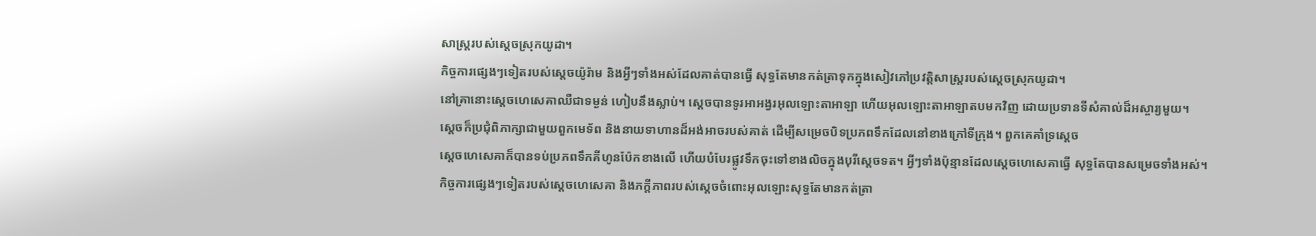សាស្ត្ររបស់ស្តេចស្រុកយូដា។
កិច្ចការផ្សេងៗទៀតរបស់ស្តេចយ៉ូរ៉ាម និងអ្វីៗទាំងអស់ដែលគាត់បានធ្វើ សុទ្ធតែមានកត់ត្រាទុកក្នុងសៀវភៅប្រវត្តិសាស្ត្ររបស់ស្តេចស្រុកយូដា។
នៅគ្រានោះស្តេចហេសេគាឈឺជាទម្ងន់ ហៀបនឹងស្លាប់។ ស្តេចបានទូរអាអង្វរអុលឡោះតាអាឡា ហើយអុលឡោះតាអាឡាតបមកវិញ ដោយប្រទានទីសំគាល់ដ៏អស្ចារ្យមួយ។
ស្តេចក៏ប្រជុំពិភាក្សាជាមួយពួកមេទ័ព និងនាយទាហានដ៏អង់អាចរបស់គាត់ ដើម្បីសម្រេចបិទប្រភពទឹកដែលនៅខាងក្រៅទីក្រុង។ ពួកគេគាំទ្រស្តេច
ស្តេចហេសេគាក៏បានទប់ប្រភពទឹកគីហូនប៉ែកខាងលើ ហើយបំបែរផ្លូវទឹកចុះទៅខាងលិចក្នុងបុរីស្តេចទត។ អ្វីៗទាំងប៉ុន្មានដែលស្តេចហេសេគាធ្វើ សុទ្ធតែបានសម្រេចទាំងអស់។
កិច្ចការផ្សេងៗទៀតរបស់ស្តេចហេសេគា និងភក្តីភាពរបស់ស្តេចចំពោះអុលឡោះសុទ្ធតែមានកត់ត្រា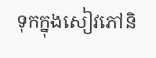ទុកក្នុងសៀវភៅនិ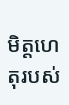មិត្តហេតុរបស់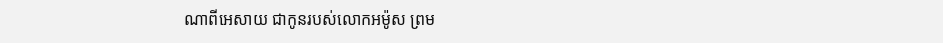ណាពីអេសាយ ជាកូនរបស់លោកអម៉ូស ព្រម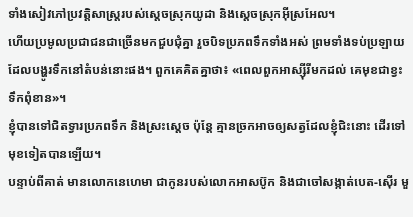ទាំងសៀវភៅប្រវត្តិសាស្ត្ររបស់ស្តេចស្រុកយូដា និងស្តេចស្រុកអ៊ីស្រអែល។
ហើយប្រមូលប្រជាជនជាច្រើនមកជួបជុំគ្នា រួចបិទប្រភពទឹកទាំងអស់ ព្រមទាំងទប់ប្រឡាយដែលបង្ហូរទឹកនៅតំបន់នោះផង។ ពួកគេគិតគ្នាថា៖ «ពេលពួកអាស្ស៊ីរីមកដល់ គេមុខជាខ្វះទឹកពុំខាន»។
ខ្ញុំបានទៅជិតទ្វារប្រភពទឹក និងស្រះស្តេច ប៉ុន្តែ គ្មានច្រកអាចឲ្យសត្វដែលខ្ញុំជិះនោះ ដើរទៅមុខទៀតបានឡើយ។
បន្ទាប់ពីគាត់ មានលោកនេហេមា ជាកូនរបស់លោកអាសប៊ូក និងជាចៅសង្កាត់បេត-ស៊ើរ មួ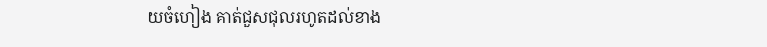យចំហៀង គាត់ជួសជុលរហូតដល់ខាង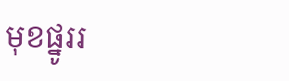មុខផ្នូររ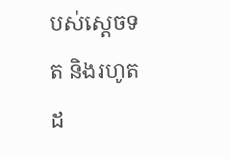បស់ស្តេចទត និងរហូតដ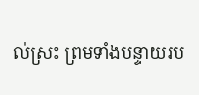ល់ស្រះ ព្រមទាំងបន្ទាយរប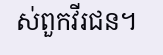ស់ពួកវីរជន។